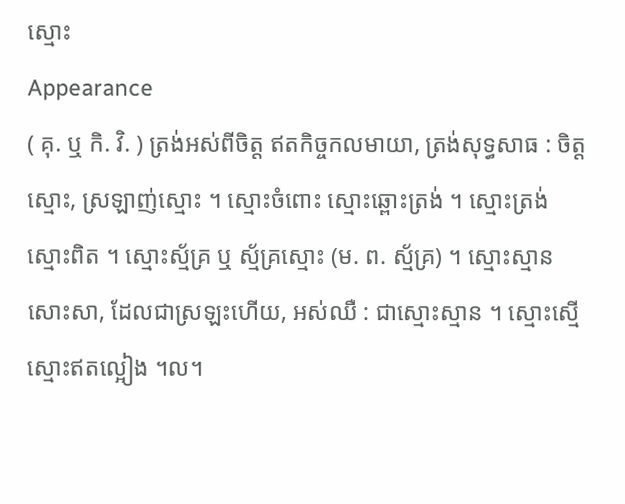ស្មោះ
Appearance
( គុ. ឬ កិ. វិ. ) ត្រង់អស់ពីចិត្ត ឥតកិច្ចកលមាយា, ត្រង់សុទ្ធសាធ : ចិត្តស្មោះ, ស្រឡាញ់ស្មោះ ។ ស្មោះចំពោះ ស្មោះឆ្ពោះត្រង់ ។ ស្មោះត្រង់ ស្មោះពិត ។ ស្មោះស្ម័គ្រ ឬ ស្ម័គ្រស្មោះ (ម. ព. ស្ម័គ្រ) ។ ស្មោះស្មាន សោះសា, ដែលជាស្រឡះហើយ, អស់ឈឺ : ជាស្មោះស្មាន ។ ស្មោះស្មើ ស្មោះឥតល្អៀង ។ល។